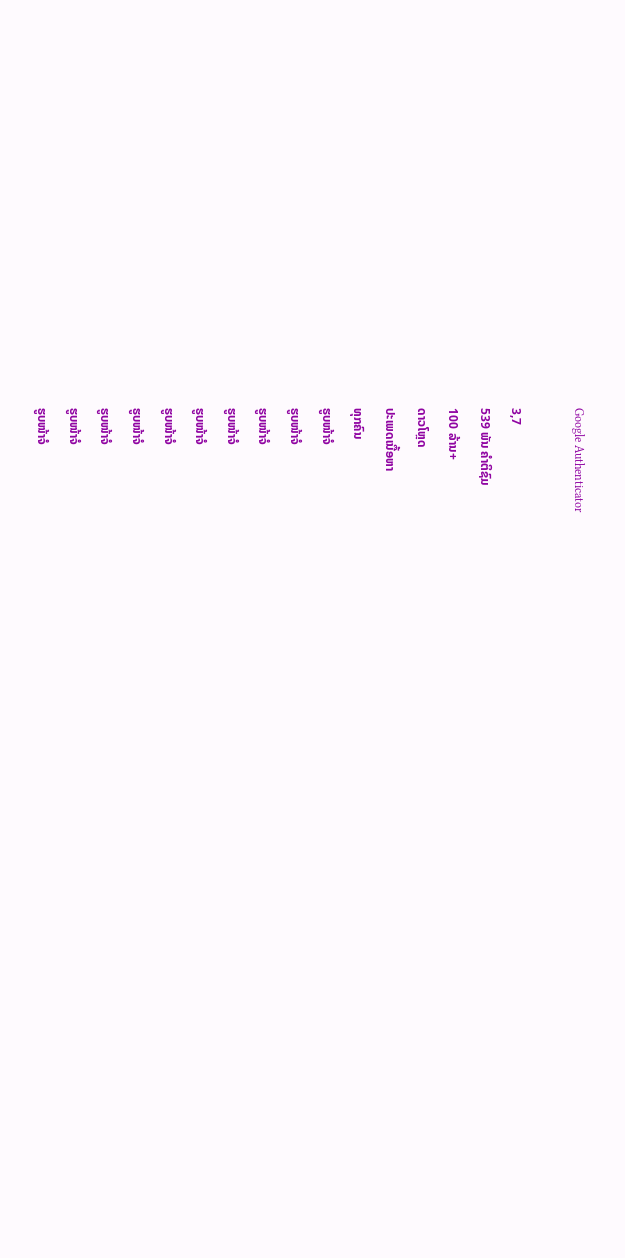Google Authenticator

3,7
539 ພັນ ຄຳຕິຊົມ
100 ລ້ານ+
ດາວໂຫຼດ
ປະເພດເນື້ອຫາ
ທຸກຄົນ
ຮູບໜ້າຈໍ
ຮູບໜ້າຈໍ
ຮູບໜ້າຈໍ
ຮູບໜ້າຈໍ
ຮູບໜ້າຈໍ
ຮູບໜ້າຈໍ
ຮູບໜ້າຈໍ
ຮູບໜ້າຈໍ
ຮູບໜ້າຈໍ
ຮູບໜ້າຈໍ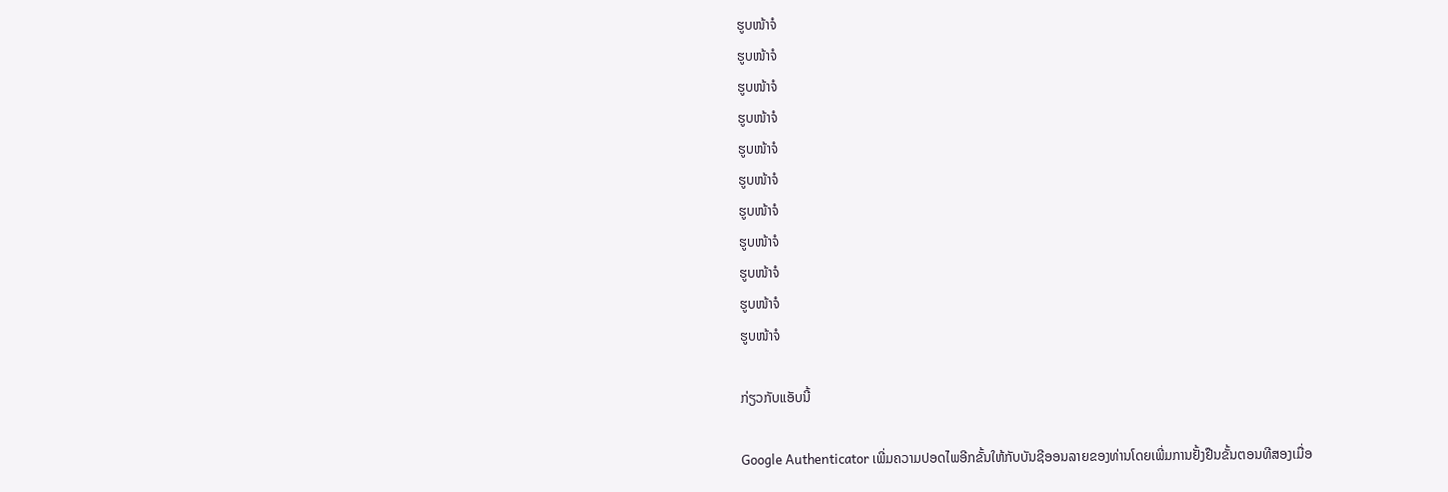ຮູບໜ້າຈໍ
ຮູບໜ້າຈໍ
ຮູບໜ້າຈໍ
ຮູບໜ້າຈໍ
ຮູບໜ້າຈໍ
ຮູບໜ້າຈໍ
ຮູບໜ້າຈໍ
ຮູບໜ້າຈໍ
ຮູບໜ້າຈໍ
ຮູບໜ້າຈໍ
ຮູບໜ້າຈໍ

ກ່ຽວກັບແອັບນີ້

Google Authenticator ເພີ່ມຄວາມປອດໄພອີກຂັ້ນໃຫ້ກັບບັນຊີອອນລາຍຂອງທ່ານໂດຍເພີ່ມການຢັ້ງຢືນຂັ້ນຕອນທີສອງເມື່ອ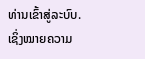ທ່ານເຂົ້າສູ່ລະບົບ. ເຊິ່ງໝາຍຄວາມ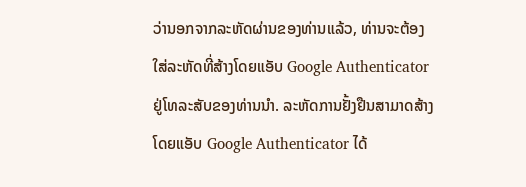ວ່ານອກຈາກລະຫັດຜ່ານຂອງທ່ານແລ້ວ, ທ່ານຈະຕ້ອງໃສ່ລະຫັດທີ່ສ້າງໂດຍແອັບ Google Authenticator ຢູ່ໂທລະສັບຂອງທ່ານນຳ. ລະຫັດການຢັ້ງຢືນສາມາດສ້າງໂດຍແອັບ Google Authenticator ໄດ້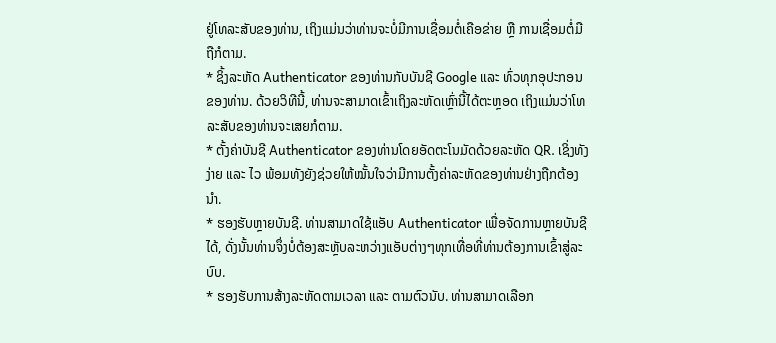ຢູ່ໂທລະສັບຂອງທ່ານ, ເຖິງແມ່ນວ່າທ່ານຈະບໍ່ມີການເຊື່ອມຕໍ່ເຄືອຂ່າຍ ຫຼື ການເຊື່ອມຕໍ່ມືຖືກໍຕາມ.
* ຊິ້ງລະຫັດ Authenticator ຂອງທ່ານກັບບັນຊີ Google ແລະ ທົ່ວທຸກອຸປະກອນຂອງທ່ານ. ດ້ວຍວິທີນີ້, ທ່ານຈະສາມາດເຂົ້າເຖິງລະຫັດເຫຼົ່ານີ້ໄດ້ຕະຫຼອດ ເຖິງແມ່ນວ່າໂທລະສັບຂອງທ່ານຈະເສຍກໍຕາມ.
* ຕັ້ງຄ່າບັນຊີ Authenticator ຂອງທ່ານໂດຍອັດຕະໂນມັດດ້ວຍລະຫັດ QR. ເຊິ່ງທັງງ່າຍ ແລະ ໄວ ພ້ອມທັງຍັງຊ່ວຍໃຫ້ໝັ້ນໃຈວ່າມີການຕັ້ງຄ່າລະຫັດຂອງທ່ານຢ່າງຖືກຕ້ອງນຳ.
* ຮອງຮັບຫຼາຍບັນຊີ. ທ່ານສາມາດໃຊ້ແອັບ Authenticator ເພື່ອຈັດການຫຼາຍບັນຊີໄດ້, ດັ່ງນັ້ນທ່ານຈຶ່ງບໍ່ຕ້ອງສະຫຼັບລະຫວ່າງແອັບຕ່າງໆທຸກເທື່ອທີ່ທ່ານຕ້ອງການເຂົ້າສູ່ລະບົບ.
* ຮອງຮັບການສ້າງລະຫັດຕາມເວລາ ແລະ ຕາມຕົວນັບ. ທ່ານສາມາດເລືອກ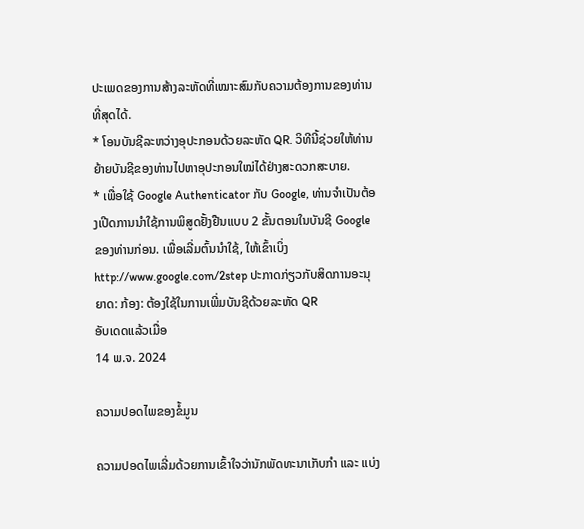ປະເພດຂອງການສ້າງລະຫັດທີ່ເໝາະສົມກັບຄວາມຕ້ອງການຂອງທ່ານທີ່ສຸດໄດ້.
* ໂອນບັນຊີລະຫວ່າງອຸປະກອນດ້ວຍລະຫັດ QR. ວິທີນີ້ຊ່ວຍໃຫ້ທ່ານຍ້າຍບັນຊີຂອງທ່ານໄປຫາອຸປະກອນໃໝ່ໄດ້ຢ່າງສະດວກສະບາຍ.
* ເພື່ອໃຊ້ Google Authenticator ກັບ Google, ທ່ານຈຳເປັນຕ້ອງເປີດການນຳໃຊ້ການພິສູດຢັ້ງຢືນແບບ 2 ຂັ້ນຕອນໃນບັນຊີ Google ຂອງທ່ານກ່ອນ. ເພື່ອເລີ່ມຕົ້ນນຳໃຊ້, ໃຫ້ເຂົ້າເບິ່ງ http://www.google.com/2step ປະກາດກ່ຽວກັບສິດການອະນຸຍາດ: ກ້ອງ: ຕ້ອງໃຊ້ໃນການເພີ່ມບັນຊີດ້ວຍລະຫັດ QR
ອັບເດດແລ້ວເມື່ອ
14 ພ.ຈ. 2024

ຄວາມປອດໄພຂອງຂໍ້ມູນ

ຄວາມປອດໄພເລີ່ມດ້ວຍການເຂົ້າໃຈວ່ານັກພັດທະນາເກັບກຳ ແລະ ແບ່ງ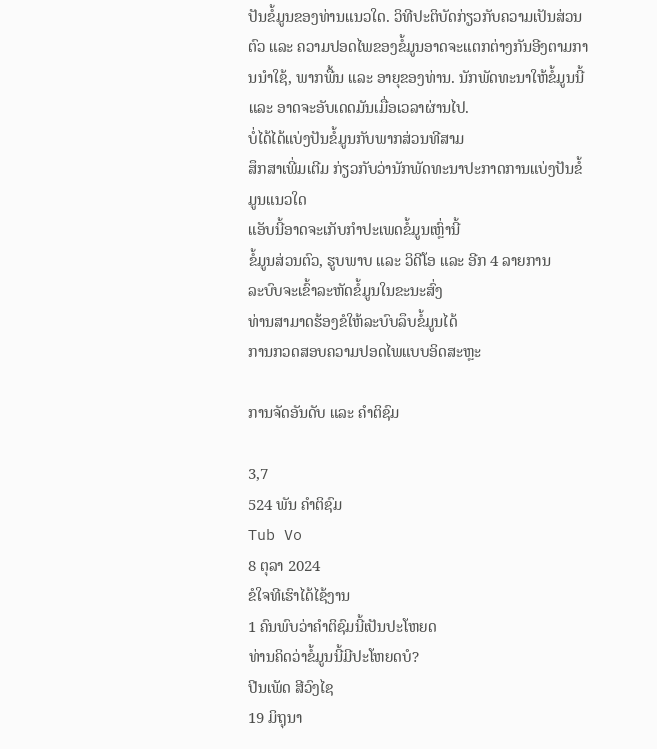ປັນຂໍ້ມູນຂອງທ່ານແນວໃດ. ວິທີປະຕິບັດກ່ຽວກັບຄວາມເປັນສ່ວນຕົວ ແລະ ຄວາມປອດໄພຂອງຂໍ້ມູນອາດຈະແຕກຕ່າງກັນອີງຕາມການນຳໃຊ້, ພາກພື້ນ ແລະ ອາຍຸຂອງທ່ານ. ນັກພັດທະນາໃຫ້ຂໍ້ມູນນີ້ ແລະ ອາດຈະອັບເດດມັນເມື່ອເວລາຜ່ານໄປ.
ບໍ່ໄດ້ໄດ້ແບ່ງປັນຂໍ້ມູນກັບພາກສ່ວນທີສາມ
ສຶກສາເພີ່ມເຕີມ ກ່ຽວກັບວ່ານັກພັດທະນາປະກາດການແບ່ງປັນຂໍ້ມູນແນວໃດ
ແອັບນີ້ອາດຈະເກັບກຳປະເພດຂໍ້ມູນເຫຼົ່ານີ້
ຂໍ້ມູນສ່ວນຕົວ, ຮູບພາບ ແລະ ວິດີໂອ ແລະ ອີກ 4 ລາຍການ
ລະບົບຈະເຂົ້າລະຫັດຂໍ້ມູນໃນຂະນະສົ່ງ
ທ່ານສາມາດຮ້ອງຂໍໃຫ້ລະບົບລຶບຂໍ້ມູນໄດ້
ການກວດສອບຄວາມປອດໄພແບບອິດສະຫຼະ

ການຈັດອັນດັບ ແລະ ຄຳຕິຊົມ

3,7
524 ພັນ ຄຳຕິຊົມ
Tub Vo
8 ຕຸລາ 2024
ຂໍໃຈທີເຮົາໄດ້ໄຊ້ງານ
1 ຄົນພົບວ່າຄຳຕິຊົມນີ້ເປັນປະໂຫຍດ
ທ່ານຄິດວ່າຂໍ້ມູນນີ້ມີປະໂຫຍດບໍ?
ປີນເພັດ ສີວົງໄຊ
19 ມິຖຸນາ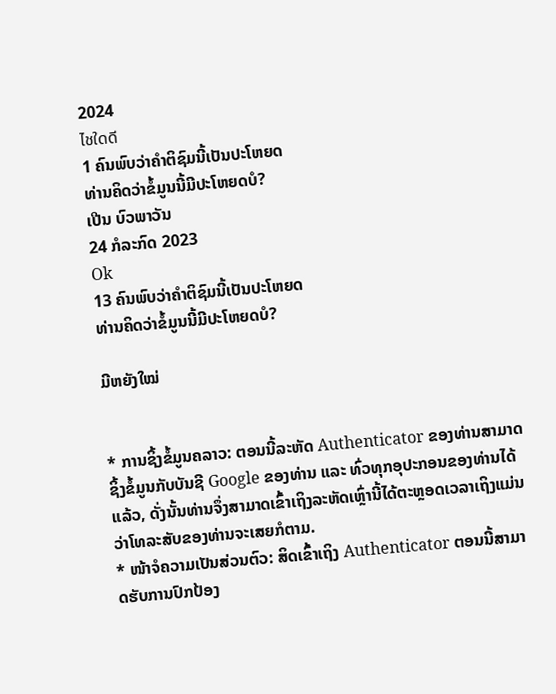2024
ไชใดดี
1 ຄົນພົບວ່າຄຳຕິຊົມນີ້ເປັນປະໂຫຍດ
ທ່ານຄິດວ່າຂໍ້ມູນນີ້ມີປະໂຫຍດບໍ?
ເປີນ ບົວພາວັນ
24 ກໍລະກົດ 2023
Ok
13 ຄົນພົບວ່າຄຳຕິຊົມນີ້ເປັນປະໂຫຍດ
ທ່ານຄິດວ່າຂໍ້ມູນນີ້ມີປະໂຫຍດບໍ?

ມີຫຍັງໃໝ່


* ການຊິ້ງຂໍ້ມູນຄລາວ: ຕອນນີ້ລະຫັດ Authenticator ຂອງທ່ານສາມາດຊິ້ງຂໍ້ມູນກັບບັນຊີ Google ຂອງທ່ານ ແລະ ທົ່ວທຸກອຸປະກອນຂອງທ່ານໄດ້ແລ້ວ, ດັ່ງນັ້ນທ່ານຈຶ່ງສາມາດເຂົ້າເຖິງລະຫັດເຫຼົ່ານີ້ໄດ້ຕະຫຼອດເວລາເຖິງແມ່ນວ່າໂທລະສັບຂອງທ່ານຈະເສຍກໍຕາມ.
* ໜ້າຈໍຄວາມເປັນສ່ວນຕົວ: ສິດເຂົ້າເຖິງ Authenticator ຕອນນີ້ສາມາດຮັບການປົກປ້ອງ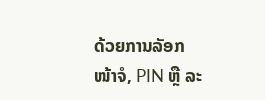ດ້ວຍການລັອກໜ້າຈໍ, PIN ຫຼື ລະ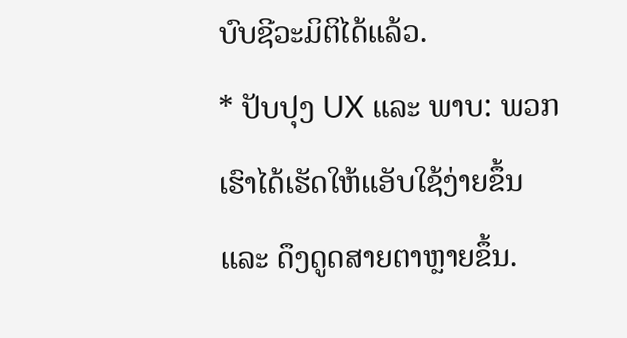ບົບຊີວະມິຕິໄດ້ແລ້ວ.
* ປັບປຸງ UX ແລະ ພາບ: ພວກເຮົາໄດ້ເຮັດໃຫ້ແອັບໃຊ້ງ່າຍຂຶ້ນ ແລະ ດຶງດູດສາຍຕາຫຼາຍຂຶ້ນ.